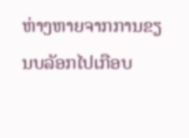ຫ່າງຫາຍຈາກການຂຽນບລັອກໄປເກືອບ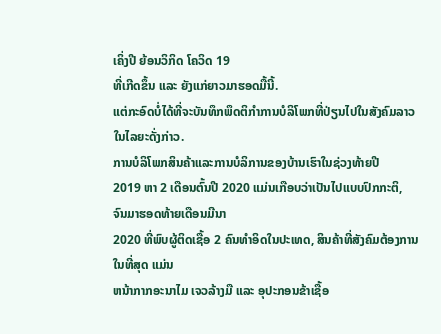ເຄິ່ງປີ ຍ້ອນວິກິດ ໂຄວິດ 19
ທີ່ເກີດຂຶ້ນ ແລະ ຍັງແກ່ຍາວມາຮອດມື້ນີ້.
ແຕ່ກະອົດບໍ່ໄດ້ທີ່ຈະບັນທຶກພຶດຕິກຳການບໍລິໂພກທີ່ປ່ຽນໄປໃນສັງຄົມລາວໃນໄລຍະດັ່ງກ່າວ.
ການບໍລິໂພກສິນຄ້າແລະການບໍລິການຂອງບ້ານເຮົາໃນຊ່ວງທ້າຍປີ
2019 ຫາ 2 ເດືອນຕົ້ນປີ 2020 ແມ່ນເກືອບວ່າເປັນໄປແບບປົກກະຕິ, ຈົນມາຮອດທ້າຍເດືອນມີນາ
2020 ທີ່ພົບຜູ້ຕິດເຊື້ອ 2 ຄົນທຳອິດໃນປະເທດ, ສິນຄ້າທີ່ສັງຄົມຕ້ອງການໃນທີ່ສຸດ ແມ່ນ
ຫນ້າກາກອະນາໄມ ເຈວລ້າງມື ແລະ ອຸປະກອນຂ້າເຊື້ອ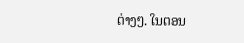ຕ່າງໆ. ໃນຕອນ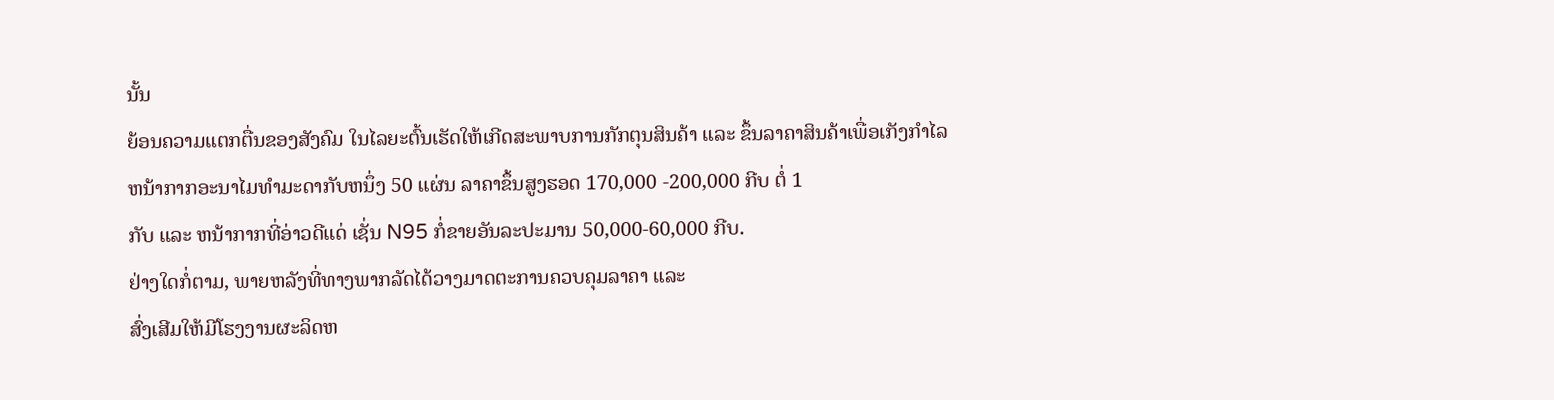ນັ້ນ
ຍ້ອນຄວາມແຕກຕື່ນຂອງສັງຄົມ ໃນໄລຍະຕົ້ນເຮັດໃຫ້ເກີດສະພາບການກັກຕຸນສິນຄ້າ ແລະ ຂຶ້ນລາຄາສິນຄ້າເພື່ອເກັງກຳໄລ
ຫນ້າກາກອະນາໄມທຳມະດາກັບຫນຶ່ງ 50 ແຜ່ນ ລາຄາຂຶ້ນສູງຮອດ 170,000 -200,000 ກີບ ຕໍ່ 1
ກັບ ແລະ ຫນ້າກາກທີ່ອ່າວດີແດ່ ເຊັ່ນ N95 ກໍ່ຂາຍອັນລະປະມານ 50,000-60,000 ກີບ.
ຢ່າງໃດກໍ່ຕາມ, ພາຍຫລັງທີ່ທາງພາກລັດໄດ້ວາງມາດຕະການຄວບຄຸມລາຄາ ແລະ
ສົ່ງເສີມໃຫ້ມີໂຮງງານຜະລິດຫ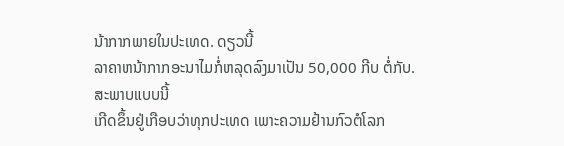ນ້າກາກພາຍໃນປະເທດ. ດຽວນີ້
ລາຄາຫນ້າກາກອະນາໄມກໍ່ຫລຸດລົງມາເປັນ 50,000 ກີບ ຕໍ່ກັບ. ສະພາບແບບນີ້
ເກີດຂຶ້ນຢູ່ເກືອບວ່າທຸກປະເທດ ເພາະຄວາມຢ້ານກົວຕໍໂລກ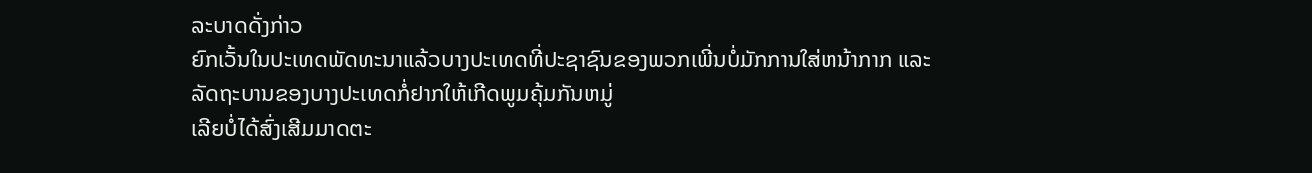ລະບາດດັ່ງກ່າວ
ຍົກເວັ້ນໃນປະເທດພັດທະນາແລ້ວບາງປະເທດທີ່ປະຊາຊົນຂອງພວກເພີ່ນບໍ່ມັກການໃສ່ຫນ້າກາກ ແລະ
ລັດຖະບານຂອງບາງປະເທດກໍ່ຢາກໃຫ້ເກີດພູມຄຸ້ມກັນຫມູ່
ເລີຍບໍ່ໄດ້ສົ່ງເສີມມາດຕະ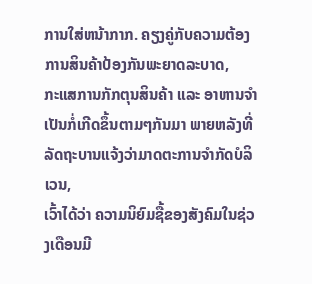ການໃສ່ຫນ້າກາກ. ຄຽງຄູ່ກັບຄວາມຕ້ອງການສິນຄ້າປ້ອງກັນພະຍາດລະບາດ,
ກະແສການກັກຕຸນສິນຄ້າ ແລະ ອາຫານຈຳເປັນກໍ່ເກີດຂຶ້ນຕາມໆກັນມາ ພາຍຫລັງທີ່ລັດຖະບານແຈ້ງວ່າມາດຕະການຈໍາກັດບໍລິເວນ,
ເວົ້າໄດ້ວ່າ ຄວາມນິຍົມຊື້ຂອງສັງຄົມໃນຊ່ວງເດືອນມີ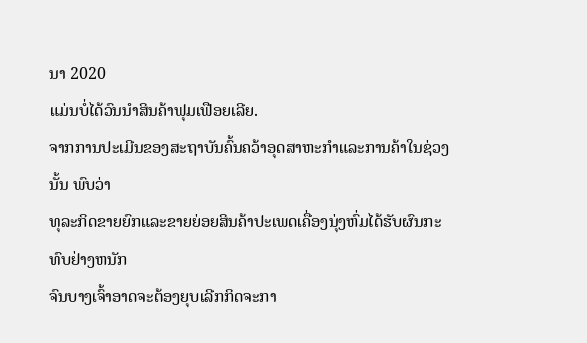ນາ 2020
ແມ່ນບໍ່ໄດ້ວົນນໍາສິນຄ້າຟຸມເຟືອຍເລີຍ.
ຈາກການປະເມີນຂອງສະຖາບັນຄົ້ນຄວ້າອຸດສາຫະກຳແລະການຄ້າໃນຊ່ວງນັ້ນ ພົບວ່າ
ທຸລະກິດຂາຍຍົກແລະຂາຍຍ່ອຍສິນຄ້າປະເພດເຄື່ອງນຸ່ງຫົ່ມໄດ້ຮັບຜົນກະທົບຢ່າງຫນັກ
ຈົນບາງເຈົ້າອາດຈະຕ້ອງຍຸບເລີກກິດຈະກາ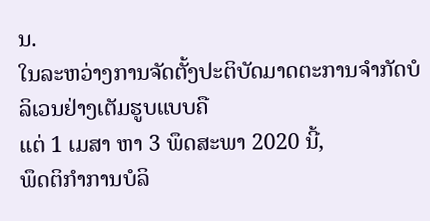ນ.
ໃນລະຫວ່າງການຈັດຕັ້ງປະຕິບັດມາດຕະການຈໍາກັດບໍລິເວນຢ່າງເຕັມຮູບແບບຄື
ແຕ່ 1 ເມສາ ຫາ 3 ພຶດສະພາ 2020 ນີ້,
ພຶດຕິກຳການບໍລິ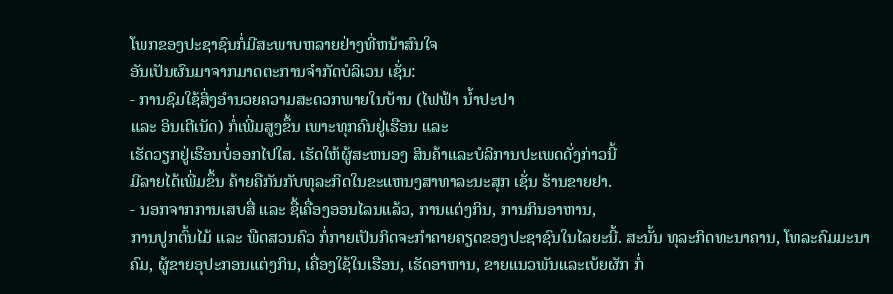ໂພກຂອງປະຊາຊົນກໍ່ມີສະພາບຫລາຍຢ່າງທີ່ຫນ້າສົນໃຈ
ອັນເປັນຜົນມາຈາກມາດຕະການຈຳກັດບໍລິເວນ ເຊັ່ນ:
- ການຊົມໃຊ້ສິ່ງອໍານວຍຄວາມສະດວກພາຍໃນບ້ານ (ໄຟຟ້າ ນໍ້າປະປາ
ແລະ ອິນເຕີເນັດ) ກໍ່ເພີ່ມສູງຂຶ້ນ ເພາະທຸກຄົນຢູ່ເຮືອນ ແລະ
ເຮັດວຽກຢູ່ເຮືອນບໍ່ອອກໄປໃສ. ເຮັດໃຫ້ຜູ້ສະຫນອງ ສິນຄ້າແລະບໍລິການປະເພດດັ່ງກ່າວນີ້
ມີລາຍໄດ້ເພີ່ມຂຶ້ນ ຄ້າຍຄືກັນກັບທຸລະກິດໃນຂະແຫນງສາທາລະນະສຸກ ເຊັ່ນ ຮ້ານຂາຍຢາ.
- ນອກຈາກການເສບສື່ ແລະ ຊື້ເຄື່ອງອອນໄລນແລ້ວ, ການແຕ່ງກິນ, ການກິນອາຫານ,
ການປູກຕົ້ນໄມ້ ແລະ ພືດສວນຄົວ ກໍ່ກາຍເປັນກິດຈະກຳຄາຍຄຽດຂອງປະຊາຊົນໃນໄລຍະນີ້. ສະນັ້ນ ທຸລະກິດທະນາຄານ, ໂທລະຄົມມະນາຄົມ, ຜູ້ຂາຍອຸປະກອນແຕ່ງກິນ, ເຄື່ອງໃຊ້ໃນເຮືອນ, ເຮັດອາຫານ, ຂາຍແນວພັນແລະເບ້ຍຜັກ ກໍ່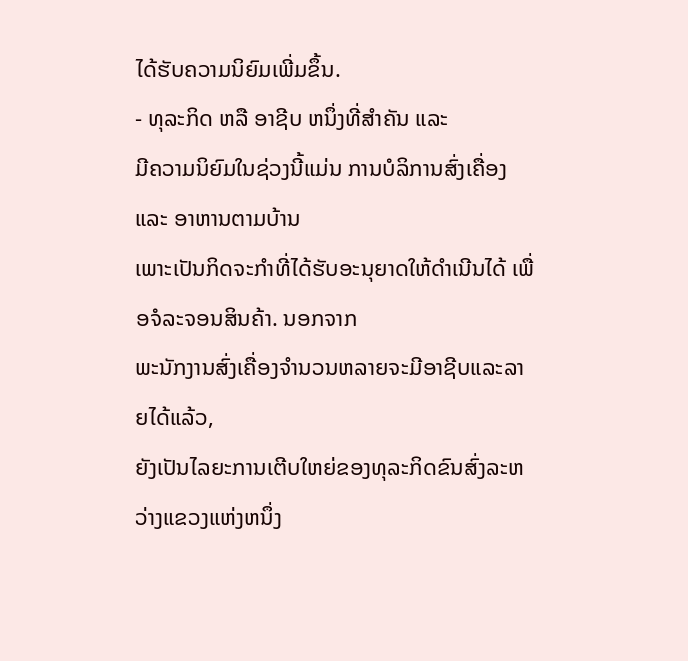ໄດ້ຮັບຄວາມນິຍົມເພີ່ມຂຶ້ນ.
- ທຸລະກິດ ຫລື ອາຊີບ ຫນຶ່ງທີ່ສຳຄັນ ແລະ
ມີຄວາມນິຍົມໃນຊ່ວງນີ້ແມ່ນ ການບໍລິການສົ່ງເຄື່ອງ ແລະ ອາຫານຕາມບ້ານ
ເພາະເປັນກິດຈະກຳທີ່ໄດ້ຮັບອະນຸຍາດໃຫ້ດຳເນີນໄດ້ ເພື່ອຈໍລະຈອນສິນຄ້າ. ນອກຈາກ
ພະນັກງານສົ່ງເຄື່ອງຈໍານວນຫລາຍຈະມີອາຊີບແລະລາຍໄດ້ແລ້ວ,
ຍັງເປັນໄລຍະການເຕີບໃຫຍ່ຂອງທຸລະກິດຂົນສົ່ງລະຫວ່າງແຂວງແຫ່ງຫນຶ່ງ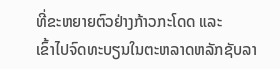ທີ່ຂະຫຍາຍຕົວຢ່າງກ້າວກະໂດດ ແລະ
ເຂົ້າໄປຈົດທະບຽນໃນຕະຫລາດຫລັກຊັບລາ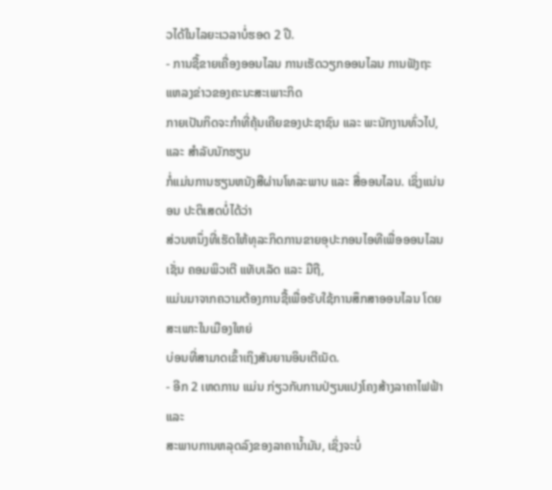ວໄດ້ໃນໄລຍະເວລາບໍ່ຮອດ 2 ປີ.
- ການຊື້ຂາຍເຄື່ອງອອນໄລນ ການເຮັດວຽກອອນໄລນ ການຟັງຖະແຫລງຂ່າວຂອງຄະນະສະເພາະກິດ
ກາຍເປັນກິດຈະກຳທີ່ຄຸ້ນເຄີຍຂອງປະຊາຊົນ ແລະ ພະນັກງານທົ່ວໄປ, ແລະ ສຳລັບນັກຮຽນ
ກໍ່ແມ່ນການຮຽນຫນັງສືຜ່ານໂທລະພາບ ແລະ ສື່ອອນໄລນ. ເຊິ່ງແນ່ນອນ ປະຕິເສດບໍ່ໄດ້ວ່າ
ສ່ວນຫນຶ່ງທີ່ເຮັດໃຫ້ທຸລະກິດການຂາຍອຸປະກອນໄອທີເພື່ອອອນໄລນ ເຊັ່ນ ຄອມພິວເຕີ ແທັບເລັດ ແລະ ມືຖື,
ແມ່ນມາຈາກຄວາມຕ້ອງການຊື້ເພື່ອຮັບໃຊ້ການສຶກສາອອນໄລນ ໂດຍສະເພາະໃນເມືອງໃຫຍ່
ບ່ອນທີ່ສາມາດເຂົ້າເຖິງສັນຍານອິນເຕີເນັດ.
- ອີກ 2 ເຫດການ ແມ່ນ ກ່ຽວກັບການປ່ຽນແປງໂຄງສ້າງລາຄາໄຟຟ້າ ແລະ
ສະພາບການຫລຸດລົງຂອງລາຄານໍ້າມັນ, ເຊິ່ງຈະບໍ່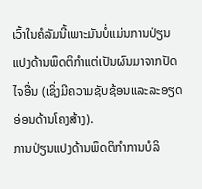ເວົ້າໃນຄໍລັມນີ້ເພາະມັນບໍ່ແມ່ນການປ່ຽນແປງດ້ານພຶດຕິກຳແຕ່ເປັນຜົນມາຈາກປັດໄຈອື່ນ (ເຊິ່ງມີຄວາມຊັບຊ້ອນແລະລະອຽດອ່ອນດ້ານໂຄງສ້າງ).
ການປ່ຽນແປງດ້ານພຶດຕິກຳການບໍລິ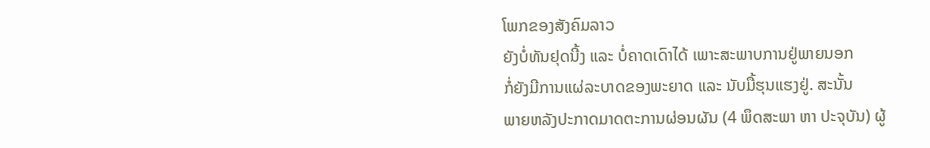ໂພກຂອງສັງຄົມລາວ
ຍັງບໍ່ທັນຢຸດນີ້ງ ແລະ ບໍ່ຄາດເດົາໄດ້ ເພາະສະພາບການຢູ່ພາຍນອກ
ກໍ່ຍັງມີການແຜ່ລະບາດຂອງພະຍາດ ແລະ ນັບມື້ຮຸນແຮງຢູ່. ສະນັ້ນ
ພາຍຫລັງປະກາດມາດຕະການຜ່ອນຜັນ (4 ພຶດສະພາ ຫາ ປະຈຸບັນ) ຜູ້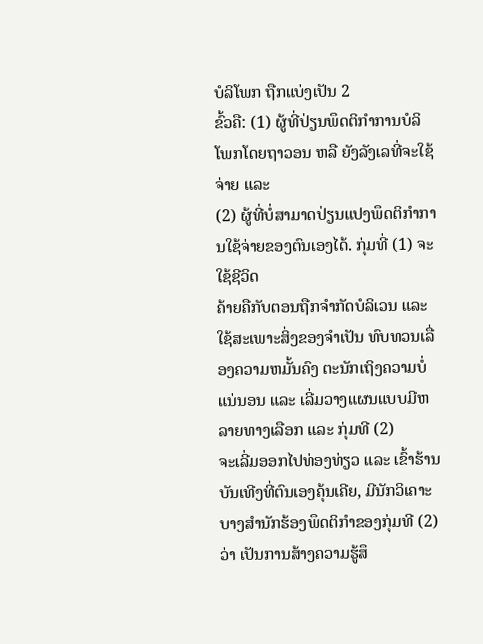ບໍລິໂພກ ຖືກແບ່ງເປັນ 2
ຂົ້ວຄື: (1) ຜູ້ທີ່ປ່ຽນພຶດຕິກຳການບໍລິໂພກໂດຍຖາວອນ ຫລື ຍັງລັງເລທີ່ຈະໃຊ້ຈ່າຍ ແລະ
(2) ຜູ້ທີ່ບໍ່ສາມາດປ່ຽນແປງພຶດຕິກໍາການໃຊ້ຈ່າຍຂອງຕົນເອງໄດ້. ກຸ່ມທີ່ (1) ຈະໃຊ້ຊີວິດ
ຄ້າຍຄືກັບຕອນຖືກຈໍາກັດບໍລິເວນ ແລະ ໃຊ້ສະເພາະສິ່ງຂອງຈຳເປັນ ທົບທວນເລື່ອງຄວາມຫມັ້ນຄົງ ຕະນັກເຖິງຄວາມບໍ່ແນ່ນອນ ແລະ ເລີ່ມວາງແຜນແບບມີຫລາຍທາງເລືອກ ແລະ ກຸ່ມທີ (2)
ຈະເລີ່ມອອກໄປທ່ອງທ່ຽວ ແລະ ເຂົ້າຮ້ານບັນເທີງທີ່ຕົນເອງຄຸ້ນເຄີຍ, ມີນັກວິເຄາະບາງສຳນັກຮ້ອງພຶດຕິກຳຂອງກຸ່ມທີ (2) ວ່າ ເປັນການສ້າງຄວາມຮູ້ສຶ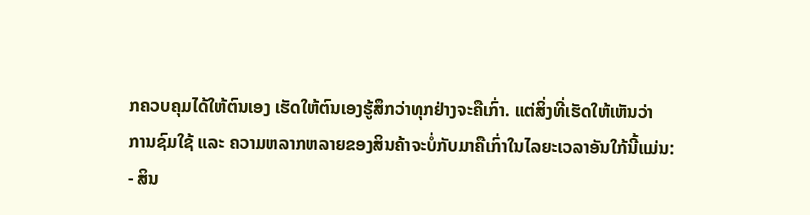ກຄວບຄຸມໄດ້ໃຫ້ຕົນເອງ ເຮັດໃຫ້ຕົນເອງຮູ້ສຶກວ່າທຸກຢ່າງຈະຄືເກົ່າ. ແຕ່ສິ່ງທີ່ເຮັດໃຫ້ເຫັນວ່າ
ການຊົມໃຊ້ ແລະ ຄວາມຫລາກຫລາຍຂອງສິນຄ້າຈະບໍ່ກັບມາຄືເກົ່າໃນໄລຍະເວລາອັນໃກ້ນີ້ແມ່ນ:
- ສິນ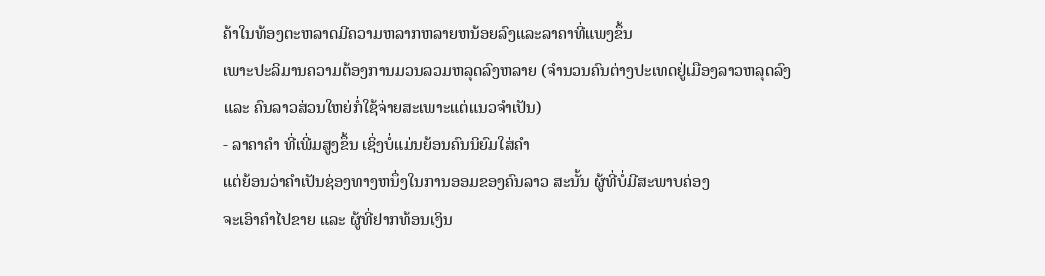ຄ້າໃນທ້ອງຕະຫລາດມີຄວາມຫລາກຫລາຍຫນ້ອຍລົງແລະລາຄາທີ່ແພງຂຶ້ນ
ເພາະປະລິມານຄວາມຕ້ອງການມວນລວມຫລຸດລົງຫລາຍ (ຈຳນວນຄົນຕ່າງປະເທດຢູ່ເມືອງລາວຫລຸດລົງ ແລະ ຄົນລາວສ່ວນໃຫຍ່ກໍ່ໃຊ້ຈ່າຍສະເພາະແຕ່ແນວຈຳເປັນ)
- ລາຄາຄໍາ ທີ່ເພີ່ມສູງຂຶ້ນ ເຊິ່ງບໍ່ແມ່ນຍ້ອນຄົນນິຍົມໃສ່ຄຳ
ແຕ່ຍ້ອນວ່າຄຳເປັນຊ່ອງທາງຫນຶ່ງໃນການອອມຂອງຄົນລາວ ສະນັ້ນ ຜູ້ທີ່ບໍ່ມີສະພາບຄ່ອງ
ຈະເອົາຄຳໄປຂາຍ ແລະ ຜູ້ທີ່ຢາກທ້ອນເງິນ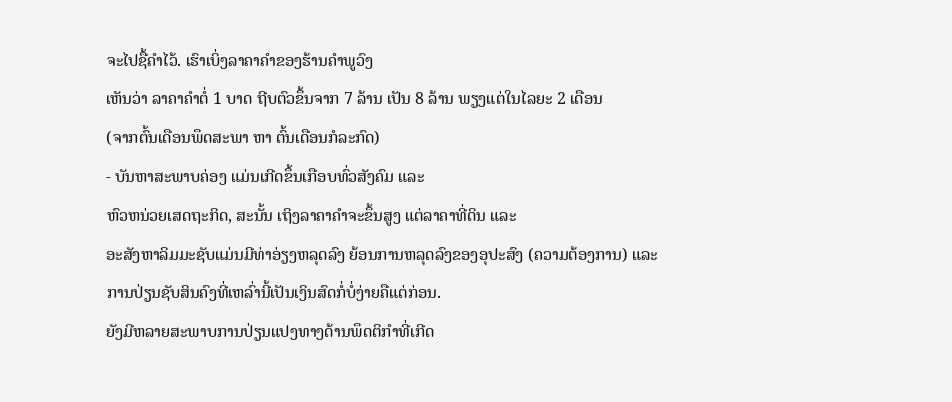ຈະໄປຊື້ຄຳໄວ້. ເຮົາເບິ່ງລາຄາຄໍາຂອງຮ້ານຄຳພູວົງ
ເຫັນວ່າ ລາຄາຄຳຕໍ່ 1 ບາດ ຖີບຕົວຂຶ້ນຈາກ 7 ລ້ານ ເປັນ 8 ລ້ານ ພຽງແຕ່ໃນໄລຍະ 2 ເດືອນ
(ຈາກຕົ້ນເດືອນພຶດສະພາ ຫາ ຕົ້ນເດືອນກໍລະກົດ)
- ບັນຫາສະພາບຄ່ອງ ແມ່ນເກີດຂຶ້ນເກືອບທົ່ວສັງຄົມ ແລະ
ຫົວຫນ່ວຍເສດຖະກິດ, ສະນັ້ນ ເຖິງລາຄາຄໍາຈະຂຶ້ນສູງ ແຕ່ລາຄາທີ່ດິນ ແລະ
ອະສັງຫາລິມມະຊັບແມ່ນມີທ່າອ່ຽງຫລຸດລົງ ຍ້ອນການຫລຸດລົງຂອງອຸປະສົງ (ຄວາມຕ້ອງການ) ແລະ
ການປ່ຽນຊັບສິນຄົງທີ່ເຫລົ່ານີ້ເປັນເງິນສົດກໍ່ບໍ່ງ່າຍຄືແຕ່ກ່ອນ.
ຍັງມີຫລາຍສະພາບການປ່ຽນແປງທາງດ້ານພຶດຕິກຳທີ່ເກີດ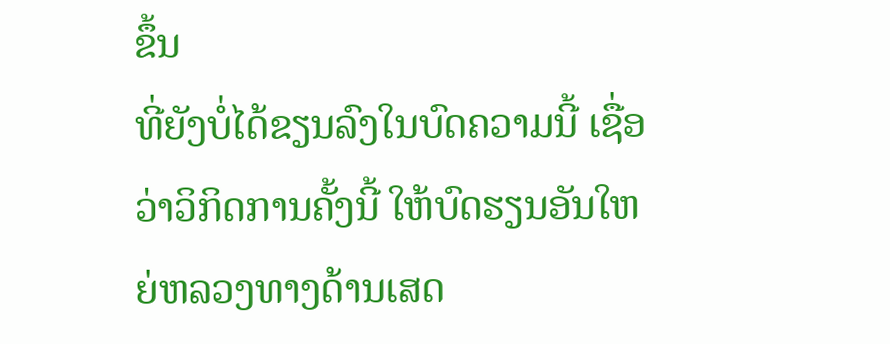ຂຶ້ນ
ທີ່ຍັງບໍ່ໄດ້ຂຽນລົງໃນບົດຄວາມນີ້ ເຊື່ອວ່າວິກິດການຄັ້ງນີ້ ໃຫ້ບົດຮຽນອັນໃຫຍ່ຫລວງທາງດ້ານເສດ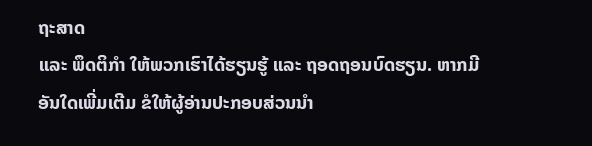ຖະສາດ
ແລະ ພຶດຕິກຳ ໃຫ້ພວກເຮົາໄດ້ຮຽນຮູ້ ແລະ ຖອດຖອນບົດຮຽນ. ຫາກມີອັນໃດເພີ່ມເຕີມ ຂໍໃຫ້ຜູ້ອ່ານປະກອບສ່ວນນຳ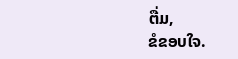ຕື່ມ,
ຂໍຂອບໃຈ.